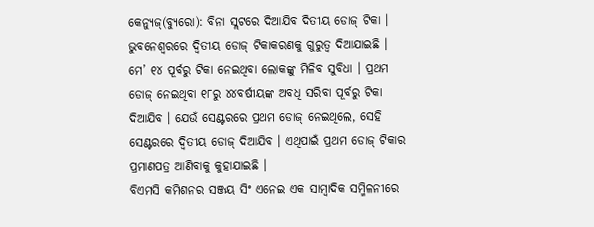କେନ୍ୟୁଜ୍(ବ୍ୟୁରୋ): ବିନା ସ୍ଲଟରେ ଦିଆଯିବ ଦିତୀୟ ଡୋଜ୍ ଟିକା । ଭୁବନେଶ୍ୱରରେ ଦ୍ୱିତୀୟ ଡୋଜ୍ ଟିକାକରଣକୁ ଗୁରୁତ୍ୱ ଦିଆଯାଇଛି । ମେ’ ୧୪ ପୂର୍ବରୁ ଟିକା ନେଇଥିବା ଲୋକଙ୍କୁ ମିଳିବ ସୁବିଧା । ପ୍ରଥମ ଡୋଜ୍ ନେଇଥିବା ୧୮ରୁ ୪୪ବର୍ଷୀୟଙ୍କ ଅବଧି ସରିବା ପୂର୍ବରୁ ଟିକା ଦିଆଯିବ । ଯେଉଁ ସେଣ୍ଟରରେ ପ୍ରଥମ ଡୋଜ୍ ନେଇଥିଲେ, ସେହି ସେଣ୍ଟରରେ ଦ୍ୱିତୀୟ ଡୋଜ୍ ଦିଆଯିବ । ଏଥିପାଇଁ ପ୍ରଥମ ଡୋଜ୍ ଟିକାର ପ୍ରମାଣପତ୍ର ଆଣିବାକୁ କୁହାଯାଇଛି ।
ବିଏମସି କମିଶନର ସଞ୍ଜୟ ସିଂ ଏନେଇ ଏକ ସାମ୍ବାଦିକ ସମ୍ମିଳନୀରେ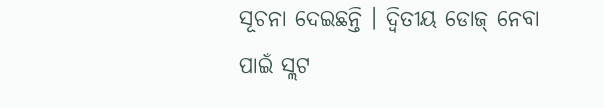ସୂଚନା ଦେଇଛନ୍ତି । ଦ୍ୱିତୀୟ ଡୋଜ୍ ନେବା ପାଇଁ ସ୍ଲଟ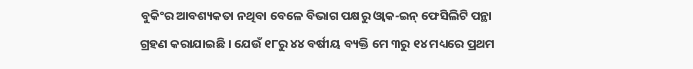ବୁକିଂର ଆବଶ୍ୟକତା ନଥିବା ବେଳେ ବିଭାଗ ପକ୍ଷରୁ ଓ୍ଵାକ-ଇନ୍ ଫେସିଲିଟି ପନ୍ଥା ଗ୍ରହଣ କରାଯାଇଛି । ଯେଉଁ ୧୮ରୁ ୪୪ ବର୍ଷୀୟ ବ୍ୟକ୍ତି ମେ ୩ରୁ ୧୪ ମଧ୍ୟରେ ପ୍ରଥମ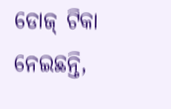ଡୋଜ୍ ଟିକା ନେଇଛନ୍ତି,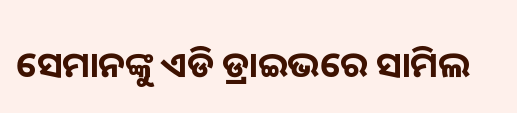ସେମାନଙ୍କୁ ଏଡି ଡ୍ରାଇଭରେ ସାମିଲ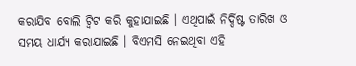କରାଯିବ ବୋଲି ଟ୍ଵିଟ କରି କୁହାଯାଇଛି । ଏଥିପାଇଁ ନିର୍ଦ୍ଦିଷ୍ଟ ତାରିଖ ଓ ସମୟ ଧାର୍ଯ୍ୟ କରାଯାଇଛି । ବିଏମସି ନେଇଥିବା ଏହି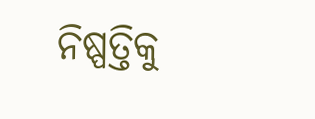ନିଷ୍ପତ୍ତିକୁ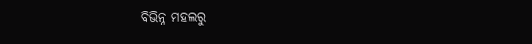ବିଭିନ୍ନ ମହଲରୁ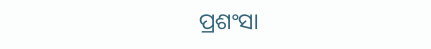ପ୍ରଶଂସା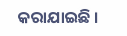କରାଯାଇଛି ।